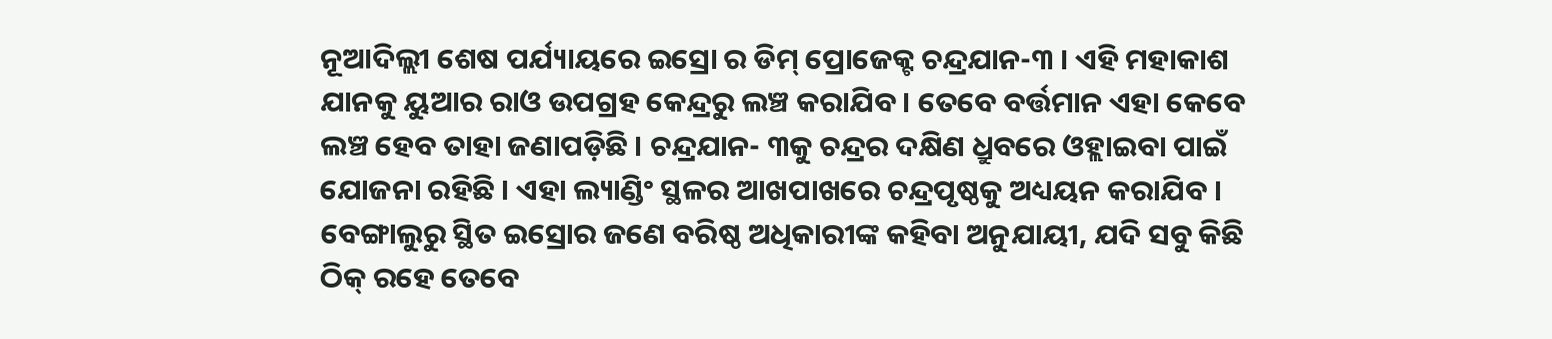ନୂଆଦିଲ୍ଲୀ ଶେଷ ପର୍ଯ୍ୟାୟରେ ଇସ୍ରୋ ର ଡିମ୍ ପ୍ରୋଜେକ୍ଟ ଚନ୍ଦ୍ରଯାନ-୩ । ଏହି ମହାକାଶ ଯାନକୁ ୟୁଆର ରାଓ ଉପଗ୍ରହ କେନ୍ଦ୍ରରୁ ଲଞ୍ଚ କରାଯିବ । ତେବେ ବର୍ତ୍ତମାନ ଏହା କେବେ ଲଞ୍ଚ ହେବ ତାହା ଜଣାପଡ଼ିଛି । ଚନ୍ଦ୍ରଯାନ- ୩କୁ ଚନ୍ଦ୍ରର ଦକ୍ଷିଣ ଧ୍ରୁବରେ ଓହ୍ଲାଇବା ପାଇଁ ଯୋଜନା ରହିଛି । ଏହା ଲ୍ୟାଣ୍ଡିଂ ସ୍ଥଳର ଆଖପାଖରେ ଚନ୍ଦ୍ରପୃଷ୍ଠକୁ ଅଧ୍ୟୟନ କରାଯିବ । ବେଙ୍ଗାଲୁରୁ ସ୍ଥିତ ଇସ୍ରୋର ଜଣେ ବରିଷ୍ଠ ଅଧିକାରୀଙ୍କ କହିବା ଅନୁଯାୟୀ, ଯଦି ସବୁ କିଛି ଠିକ୍ ରହେ ତେବେ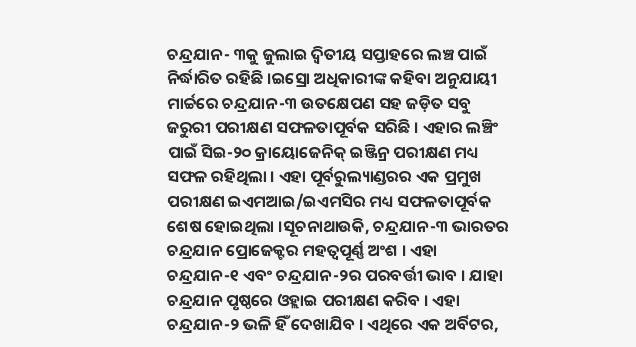ଚନ୍ଦ୍ରଯାନ- ୩କୁ ଜୁଲାଇ ଦ୍ୱିତୀୟ ସପ୍ତାହରେ ଲଞ୍ଚ ପାଇଁ ନିର୍ଦ୍ଧାରିତ ରହିଛି ।ଇସ୍ରୋ ଅଧିକାରୀଙ୍କ କହିବା ଅନୁଯାୟୀ ମାର୍ଚ୍ଚରେ ଚନ୍ଦ୍ରଯାନ-୩ ଉତକ୍ଷେପଣ ସହ ଜଡ଼ିତ ସବୁ ଜରୁରୀ ପରୀକ୍ଷଣ ସଫଳତାପୂର୍ବକ ସରିଛି । ଏହାର ଲଞ୍ଚିଂ ପାଇଁ ସିଇ-୨୦ କ୍ରାୟୋଜେନିକ୍ ଇଞ୍ଜିନ୍ର ପରୀକ୍ଷଣ ମଧ୍ୟ ସଫଳ ରହିଥିଲା । ଏହା ପୂର୍ବରୁଲ୍ୟାଣ୍ଡରର ଏକ ପ୍ରମୁଖ ପରୀକ୍ଷଣ ଇଏମଆଇ/ଇଏମସିର ମଧ୍ୟ ସଫଳତାପୂର୍ବକ ଶେଷ ହୋଇଥିଲା ।ସୂଚନାଥାଉକି, ଚନ୍ଦ୍ରଯାନ-୩ ଭାରତର ଚନ୍ଦ୍ରଯାନ ପ୍ରୋଜେକ୍ଟର ମହତ୍ୱପୂର୍ଣ୍ଣ ଅଂଶ । ଏହା ଚନ୍ଦ୍ରଯାନ-୧ ଏବଂ ଚନ୍ଦ୍ରଯାନ-୨ର ପରବର୍ତ୍ତୀ ଭାବ । ଯାହା ଚନ୍ଦ୍ରଯାନ ପୃଷ୍ଠରେ ଓହ୍ଲାଇ ପରୀକ୍ଷଣ କରିବ । ଏହା ଚନ୍ଦ୍ରଯାନ-୨ ଭଳି ହିଁ ଦେଖାଯିବ । ଏଥିରେ ଏକ ଅର୍ବିଟର,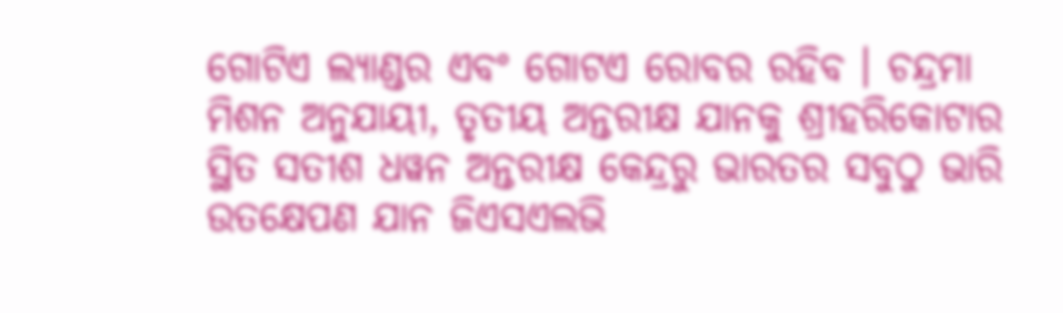ଗୋଟିଏ ଲ୍ୟାଣ୍ଡର ଏବଂ ଗୋଟଏ ରୋବର ରହିବ । ଚନ୍ଦ୍ରମା ମିଶନ ଅନୁଯାୟୀ, ତୃତୀୟ ଅନ୍ତରୀକ୍ଷ ଯାନକୁ ଶ୍ରୀହରିକୋଟାର ସ୍ଥିତ ସତୀଶ ଧୱନ ଅନ୍ତରୀକ୍ଷ କେନ୍ଦ୍ରରୁ ଭାରତର ସବୁଠୁ ଭାରି ଉତକ୍ଷେପଣ ଯାନ ଜିଏସଏଲଭି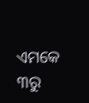ଏମକେ ୩ରୁ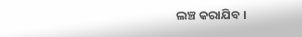ଲଞ୍ଚ କରାଯିବ ।